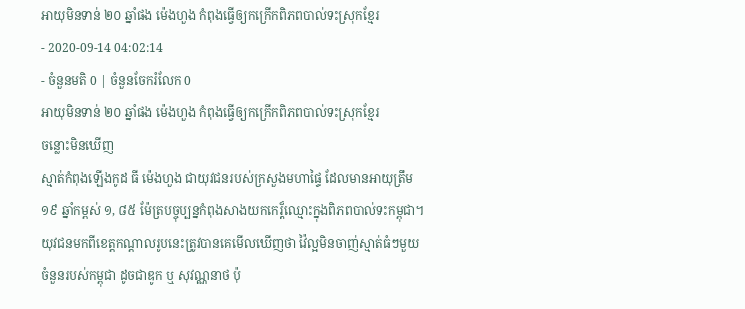អាយុមិនទាន់ ២០ ឆ្នាំផង ម៉េងហួង កំពុងធ្វើឲ្យកក្រើកពិភពបាល់ទះស្រុកខ្មែរ
- 2020-09-14 04:02:14
- ចំនួនមតិ 0 | ចំនួនចែករំលែក 0
អាយុមិនទាន់ ២០ ឆ្នាំផង ម៉េងហួង កំពុងធ្វើឲ្យកក្រើកពិភពបាល់ទះស្រុកខ្មែរ
ចន្លោះមិនឃើញ
ស្មាត់កំពុងឡើងកូដ ធី ម៉េងហួង ជាយុវជនរបស់ក្រសួងមហាផ្ទៃ ដែលមានអាយុត្រឹម ១៩ ឆ្នាំកម្ពស់ ១, ៨៥ ម៉ែត្របច្ចុប្បន្នកំពុងសាងយកកេរ្ដ៏ឈ្មោះក្នុងពិភពបាល់ទះកម្ពុជា។
យុវជនមកពីខេត្តកណ្ដាលរូបនេះត្រូវបានគេមើលឃើញថា វ៉ៃល្អមិនចាញ់ស្មាត់ធំៗមួយចំនួនរបស់កម្ពុជា ដូចជាឌូក ឬ សុវណ្ណនាថ ប៉ុ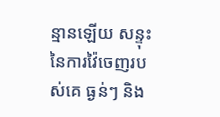ន្មានឡើយ សន្ទុះនៃការវ៉ៃចេញរបស់គេ ធ្ងន់ៗ និង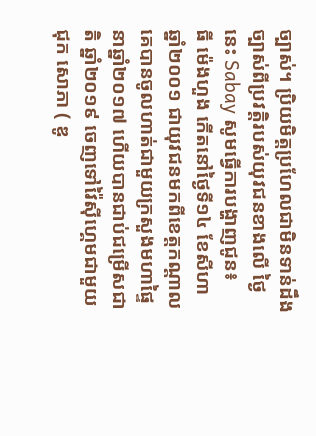ច្បាស់។ ប្រិយមិត្តប្រហែលជាមិនទាន់ដឹងច្បាស់ពីប្រវត្តិរបស់យុវជនខាងលើ ថ្ងៃនេះ Sabay សូមធ្វើការបង្ហាញជូន៖
ធី ម៉េងហួង កើតនៅថ្ងៃទី១៤ ខែសីហា ឆ្នាំ២០០១ ជាយុវជនមកពីខេត្តកណ្ដាល គេបានចូលហាត់ជាមួយក្រសួងមហាផ្ទៃនាឆ្នាំ២០១៧ ហើយបានជាប់ជម្រើសជាតិ ឆ្នាំ២០១៩ ចេញទៅវ៉ៃស៊ីហ្គេមជាមួយ ជុក សោភា ( ឌូ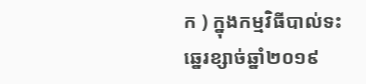ក ) ក្នុងកម្មវិធីបាល់ទះឆ្នេរខ្សាច់ឆ្នាំ២០១៩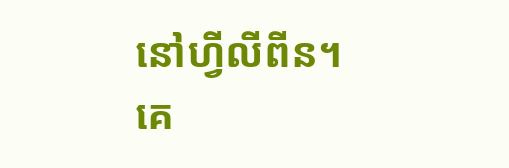នៅហ្វីលីពីន។
គេ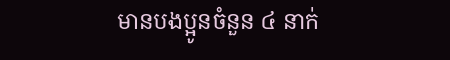មានបងប្អូនចំនួន ៤ នាក់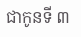ជាកូនទី ៣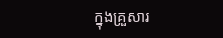ក្នុងគ្រួសារ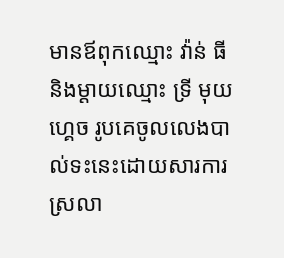មានឪពុកឈ្មោះ វ៉ាន់ ធី និងម្ដាយឈ្មោះ ទ្រី មុយហ្គេច រូបគេចូលលេងបាល់ទះនេះដោយសារការស្រលា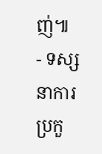ញ់៕
- ទស្សនាការប្រកួ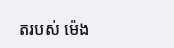តរបស់ ម៉េង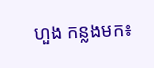ហួង កន្លងមក៖